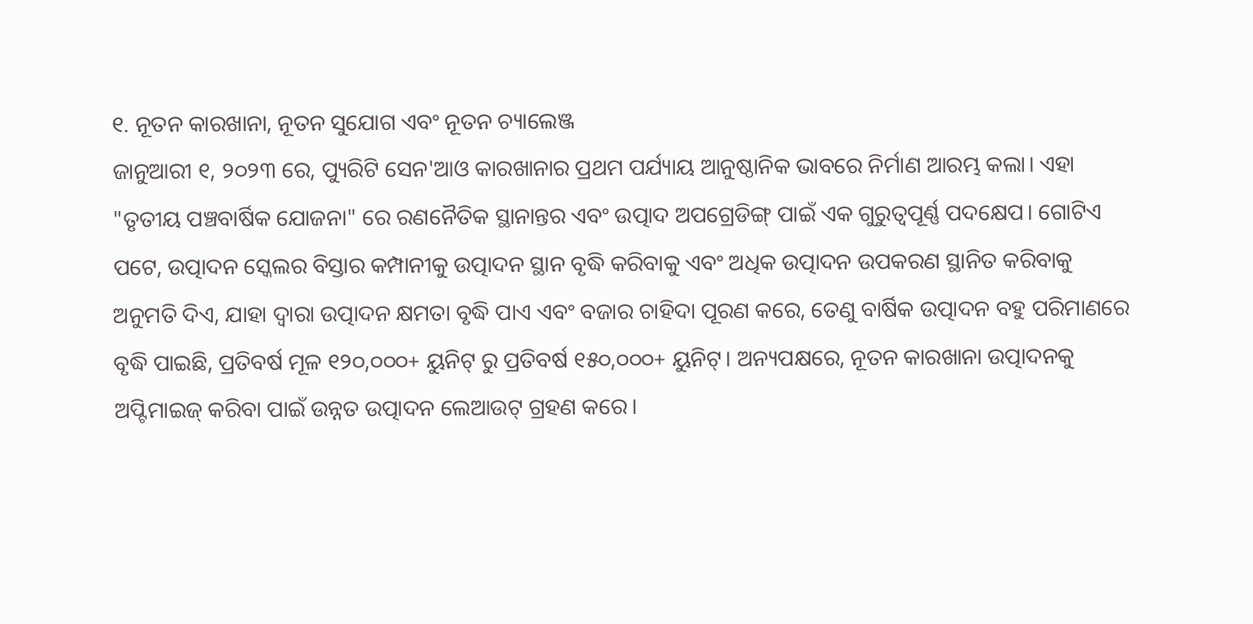୧. ନୂତନ କାରଖାନା, ନୂତନ ସୁଯୋଗ ଏବଂ ନୂତନ ଚ୍ୟାଲେଞ୍ଜ
ଜାନୁଆରୀ ୧, ୨୦୨୩ ରେ, ପ୍ୟୁରିଟି ସେନ'ଆଓ କାରଖାନାର ପ୍ରଥମ ପର୍ଯ୍ୟାୟ ଆନୁଷ୍ଠାନିକ ଭାବରେ ନିର୍ମାଣ ଆରମ୍ଭ କଲା। ଏହା "ତୃତୀୟ ପଞ୍ଚବାର୍ଷିକ ଯୋଜନା" ରେ ରଣନୈତିକ ସ୍ଥାନାନ୍ତର ଏବଂ ଉତ୍ପାଦ ଅପଗ୍ରେଡିଙ୍ଗ୍ ପାଇଁ ଏକ ଗୁରୁତ୍ୱପୂର୍ଣ୍ଣ ପଦକ୍ଷେପ। ଗୋଟିଏ ପଟେ, ଉତ୍ପାଦନ ସ୍କେଲର ବିସ୍ତାର କମ୍ପାନୀକୁ ଉତ୍ପାଦନ ସ୍ଥାନ ବୃଦ୍ଧି କରିବାକୁ ଏବଂ ଅଧିକ ଉତ୍ପାଦନ ଉପକରଣ ସ୍ଥାନିତ କରିବାକୁ ଅନୁମତି ଦିଏ, ଯାହା ଦ୍ଵାରା ଉତ୍ପାଦନ କ୍ଷମତା ବୃଦ୍ଧି ପାଏ ଏବଂ ବଜାର ଚାହିଦା ପୂରଣ କରେ, ତେଣୁ ବାର୍ଷିକ ଉତ୍ପାଦନ ବହୁ ପରିମାଣରେ ବୃଦ୍ଧି ପାଇଛି, ପ୍ରତିବର୍ଷ ମୂଳ ୧୨୦,୦୦୦+ ୟୁନିଟ୍ ରୁ ପ୍ରତିବର୍ଷ ୧୫୦,୦୦୦+ ୟୁନିଟ୍। ଅନ୍ୟପକ୍ଷରେ, ନୂତନ କାରଖାନା ଉତ୍ପାଦନକୁ ଅପ୍ଟିମାଇଜ୍ କରିବା ପାଇଁ ଉନ୍ନତ ଉତ୍ପାଦନ ଲେଆଉଟ୍ ଗ୍ରହଣ କରେ।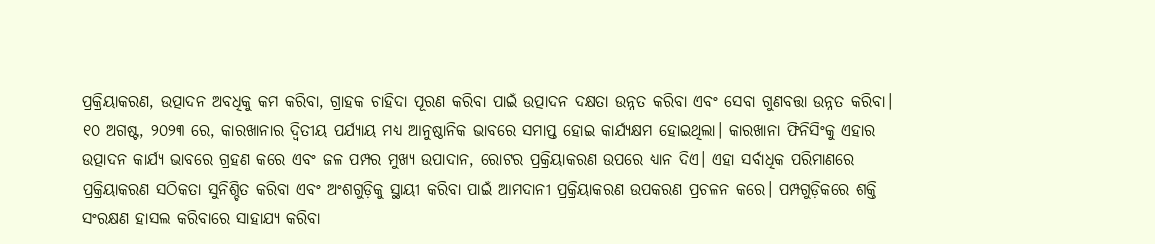ପ୍ରକ୍ରିୟାକରଣ, ଉତ୍ପାଦନ ଅବଧିକୁ କମ କରିବା, ଗ୍ରାହକ ଚାହିଦା ପୂରଣ କରିବା ପାଇଁ ଉତ୍ପାଦନ ଦକ୍ଷତା ଉନ୍ନତ କରିବା ଏବଂ ସେବା ଗୁଣବତ୍ତା ଉନ୍ନତ କରିବା।
୧୦ ଅଗଷ୍ଟ, ୨୦୨୩ ରେ, କାରଖାନାର ଦ୍ୱିତୀୟ ପର୍ଯ୍ୟାୟ ମଧ୍ୟ ଆନୁଷ୍ଠାନିକ ଭାବରେ ସମାପ୍ତ ହୋଇ କାର୍ଯ୍ୟକ୍ଷମ ହୋଇଥିଲା। କାରଖାନା ଫିନିସିଂକୁ ଏହାର ଉତ୍ପାଦନ କାର୍ଯ୍ୟ ଭାବରେ ଗ୍ରହଣ କରେ ଏବଂ ଜଳ ପମ୍ପର ମୁଖ୍ୟ ଉପାଦାନ, ରୋଟର ପ୍ରକ୍ରିୟାକରଣ ଉପରେ ଧ୍ୟାନ ଦିଏ। ଏହା ସର୍ବାଧିକ ପରିମାଣରେ ପ୍ରକ୍ରିୟାକରଣ ସଠିକତା ସୁନିଶ୍ଚିତ କରିବା ଏବଂ ଅଂଶଗୁଡ଼ିକୁ ସ୍ଥାୟୀ କରିବା ପାଇଁ ଆମଦାନୀ ପ୍ରକ୍ରିୟାକରଣ ଉପକରଣ ପ୍ରଚଳନ କରେ। ପମ୍ପଗୁଡ଼ିକରେ ଶକ୍ତି ସଂରକ୍ଷଣ ହାସଲ କରିବାରେ ସାହାଯ୍ୟ କରିବା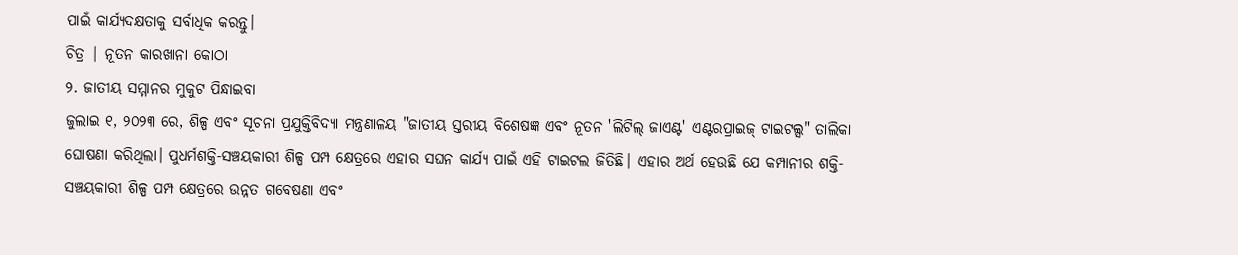ପାଇଁ କାର୍ଯ୍ୟଦକ୍ଷତାକୁ ସର୍ବାଧିକ କରନ୍ତୁ।
ଚିତ୍ର | ନୂତନ କାରଖାନା କୋଠା
୨. ଜାତୀୟ ସମ୍ମାନର ମୁକୁଟ ପିନ୍ଧାଇବା
ଜୁଲାଇ ୧, ୨୦୨୩ ରେ, ଶିଳ୍ପ ଏବଂ ସୂଚନା ପ୍ରଯୁକ୍ତିବିଦ୍ୟା ମନ୍ତ୍ରଣାଳୟ "ଜାତୀୟ ସ୍ତରୀୟ ବିଶେଷଜ୍ଞ ଏବଂ ନୂତନ 'ଲିଟିଲ୍ ଜାଏଣ୍ଟ' ଏଣ୍ଟରପ୍ରାଇଜ୍ ଟାଇଟଲ୍ସ" ତାଲିକା ଘୋଷଣା କରିଥିଲା। ପୁଧର୍ମଶକ୍ତି-ସଞ୍ଚୟକାରୀ ଶିଳ୍ପ ପମ୍ପ କ୍ଷେତ୍ରରେ ଏହାର ସଘନ କାର୍ଯ୍ୟ ପାଇଁ ଏହି ଟାଇଟଲ ଜିତିଛି। ଏହାର ଅର୍ଥ ହେଉଛି ଯେ କମ୍ପାନୀର ଶକ୍ତି-ସଞ୍ଚୟକାରୀ ଶିଳ୍ପ ପମ୍ପ କ୍ଷେତ୍ରରେ ଉନ୍ନତ ଗବେଷଣା ଏବଂ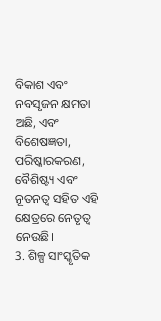ବିକାଶ ଏବଂ ନବସୃଜନ କ୍ଷମତା ଅଛି, ଏବଂ ବିଶେଷଜ୍ଞତା, ପରିଷ୍କାରକରଣ, ବୈଶିଷ୍ଟ୍ୟ ଏବଂ ନୂତନତ୍ୱ ସହିତ ଏହି କ୍ଷେତ୍ରରେ ନେତୃତ୍ୱ ନେଉଛି।
3. ଶିଳ୍ପ ସାଂସ୍କୃତିକ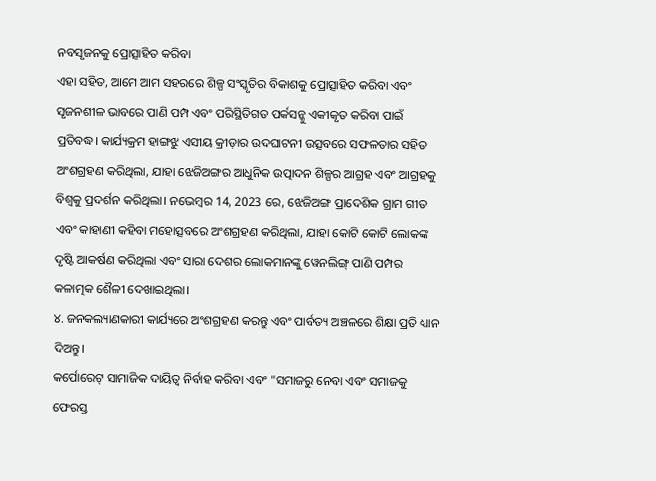ନବସୃଜନକୁ ପ୍ରୋତ୍ସାହିତ କରିବା
ଏହା ସହିତ, ଆମେ ଆମ ସହରରେ ଶିଳ୍ପ ସଂସ୍କୃତିର ବିକାଶକୁ ପ୍ରୋତ୍ସାହିତ କରିବା ଏବଂ ସୃଜନଶୀଳ ଭାବରେ ପାଣି ପମ୍ପ ଏବଂ ପରିସ୍ଥିତିଗତ ପର୍କସନ୍କୁ ଏକୀକୃତ କରିବା ପାଇଁ ପ୍ରତିବଦ୍ଧ। କାର୍ଯ୍ୟକ୍ରମ ହାଙ୍ଗଝୁ ଏସୀୟ କ୍ରୀଡ଼ାର ଉଦଘାଟନୀ ଉତ୍ସବରେ ସଫଳତାର ସହିତ ଅଂଶଗ୍ରହଣ କରିଥିଲା, ଯାହା ଝେଜିଅଙ୍ଗର ଆଧୁନିକ ଉତ୍ପାଦନ ଶିଳ୍ପର ଆଗ୍ରହ ଏବଂ ଆଗ୍ରହକୁ ବିଶ୍ୱକୁ ପ୍ରଦର୍ଶନ କରିଥିଲା। ନଭେମ୍ବର 14, 2023 ରେ, ଝେଜିଅଙ୍ଗ ପ୍ରାଦେଶିକ ଗ୍ରାମ ଗୀତ ଏବଂ କାହାଣୀ କହିବା ମହୋତ୍ସବରେ ଅଂଶଗ୍ରହଣ କରିଥିଲା, ଯାହା କୋଟି କୋଟି ଲୋକଙ୍କ ଦୃଷ୍ଟି ଆକର୍ଷଣ କରିଥିଲା ଏବଂ ସାରା ଦେଶର ଲୋକମାନଙ୍କୁ ୱେନଲିଙ୍ଗ୍ ପାଣି ପମ୍ପର କଳାତ୍ମକ ଶୈଳୀ ଦେଖାଇଥିଲା।
୪. ଜନକଲ୍ୟାଣକାରୀ କାର୍ଯ୍ୟରେ ଅଂଶଗ୍ରହଣ କରନ୍ତୁ ଏବଂ ପାର୍ବତ୍ୟ ଅଞ୍ଚଳରେ ଶିକ୍ଷା ପ୍ରତି ଧ୍ୟାନ ଦିଅନ୍ତୁ।
କର୍ପୋରେଟ୍ ସାମାଜିକ ଦାୟିତ୍ୱ ନିର୍ବାହ କରିବା ଏବଂ "ସମାଜରୁ ନେବା ଏବଂ ସମାଜକୁ ଫେରସ୍ତ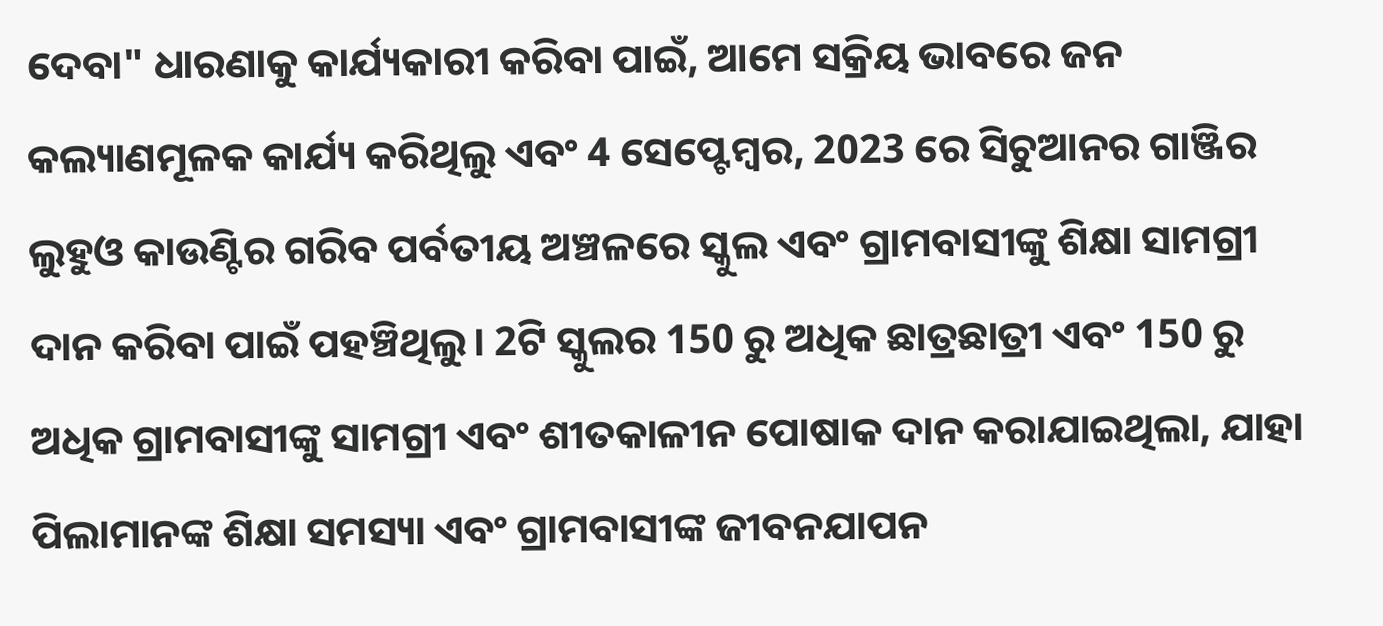ଦେବା" ଧାରଣାକୁ କାର୍ଯ୍ୟକାରୀ କରିବା ପାଇଁ, ଆମେ ସକ୍ରିୟ ଭାବରେ ଜନ କଲ୍ୟାଣମୂଳକ କାର୍ଯ୍ୟ କରିଥିଲୁ ଏବଂ 4 ସେପ୍ଟେମ୍ବର, 2023 ରେ ସିଚୁଆନର ଗାଞ୍ଜିର ଲୁହୁଓ କାଉଣ୍ଟିର ଗରିବ ପର୍ବତୀୟ ଅଞ୍ଚଳରେ ସ୍କୁଲ ଏବଂ ଗ୍ରାମବାସୀଙ୍କୁ ଶିକ୍ଷା ସାମଗ୍ରୀ ଦାନ କରିବା ପାଇଁ ପହଞ୍ଚିଥିଲୁ। 2ଟି ସ୍କୁଲର 150 ରୁ ଅଧିକ ଛାତ୍ରଛାତ୍ରୀ ଏବଂ 150 ରୁ ଅଧିକ ଗ୍ରାମବାସୀଙ୍କୁ ସାମଗ୍ରୀ ଏବଂ ଶୀତକାଳୀନ ପୋଷାକ ଦାନ କରାଯାଇଥିଲା, ଯାହା ପିଲାମାନଙ୍କ ଶିକ୍ଷା ସମସ୍ୟା ଏବଂ ଗ୍ରାମବାସୀଙ୍କ ଜୀବନଯାପନ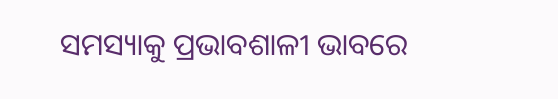ସମସ୍ୟାକୁ ପ୍ରଭାବଶାଳୀ ଭାବରେ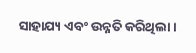ସାହାଯ୍ୟ ଏବଂ ଉନ୍ନତି କରିଥିଲା।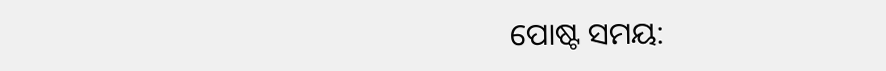ପୋଷ୍ଟ ସମୟ: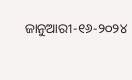ଜାନୁଆରୀ-୧୬-୨୦୨୪